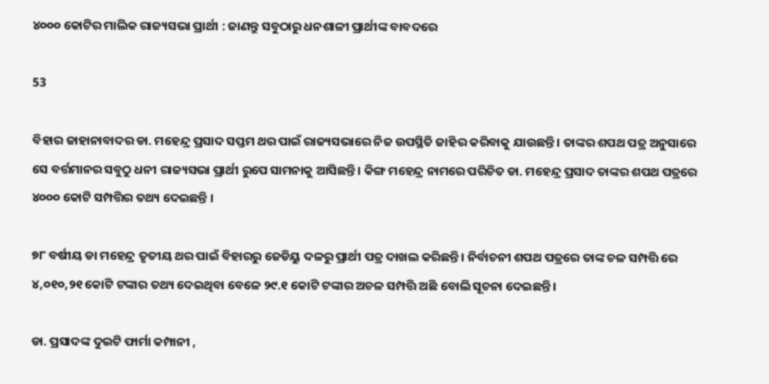୪୦୦୦ କୋଟିର ମାଲିକ ରାଜ୍ୟସଭା ପ୍ରାର୍ଥୀ : ଜାଣନ୍ତୁ ସବୁଠାରୁ ଧନଶାଳୀ ପ୍ରାର୍ଥୀଙ୍କ ବାବଦରେ

53

ବିହାର ଜାହାନାବାଦର ଡା. ମହେନ୍ଦ୍ର ପ୍ରସାଦ ସପ୍ତମ ଥର ପାଇଁ ରାଜ୍ୟସଭାରେ ନିଜ ଉପସ୍ଥିତି ଜାହିର କରିବାକୁ ଯାଉଛନ୍ତି । ତାଙ୍କର ଶପଥ ପତ୍ର ଅନୁସାରେ ସେ ବର୍ତ୍ତମାନର ସବୁଠୁ ଧନୀ ରାଜ୍ୟସଭା ପ୍ରାର୍ଥୀ ରୁପେ ସାମନାକୁ ଆସିଛନ୍ତି । କିଙ୍ଗ ମହେନ୍ଦ୍ର ନାମରେ ପରିଚିତ ଡା. ମହେନ୍ଦ୍ର ପ୍ରସାଦ ତାଙ୍କର ଶପଥ ପତ୍ରରେ ୪୦୦୦ କୋଟି ସମ୍ପତ୍ତିର ତଥ୍ୟ ଦେଇଛନ୍ତି ।

୭୮ ବର୍ଷୀୟ ଡା ମହେନ୍ଦ୍ର ତୃତୀୟ ଥର ପାଇଁ ବିହାରରୁ ଜେଡିୟୁ ଦଳରୁ ପ୍ରାର୍ଥୀ ପତ୍ର ଦାଖଲ କରିଛନ୍ତି । ନିର୍ବାଚନୀ ଶପଥ ପତ୍ରରେ ତାଙ୍କ ଚଳ ସମ୍ପତ୍ତି ରେ ୪,୦୧୦,୨୧ କୋଟି ଟଙ୍କାର ତଥ୍ୟ ଦେଇଥିବା ବେଳେ ୨୯.୧ କୋଟି ଟଙ୍କାର ଅଚଳ ସମ୍ପତ୍ତି ଅଛି ବୋଲି ସୂଚନା ଦେଇଛନ୍ତି ।

ଡା. ପ୍ରସାଦଙ୍କ ଦୁଇଟି ଫାର୍ମା କମ୍ପାନୀ ,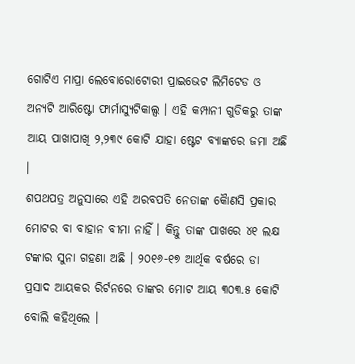ଗୋଟିଏ ମାପ୍ରା ଲେବୋରୋଟୋରୀ ପ୍ରାଇଭେଟ ଲିମିଟେଡ ଓ ଅନ୍ୟଟି ଆରିଷ୍ଟୋ ଫାର୍ମାସ୍ୟୁଟିକାଲ୍ସ । ଏହି କମ୍ପାନୀ ଗୁଡିକରୁ ତାଙ୍କ ଆୟ ପାଖାପାଖି ୨,୨୩୯ କୋଟି ଯାହା ଷ୍ଟେଟ ବ୍ୟାଙ୍କରେ ଜମା ଅଛି ।
ଶପଥପତ୍ର ଅନୁସାରେ ଏହି ଅରବପତି ନେତାଙ୍କ କୈାଣସି ପ୍ରକାର ମୋଟର ବା ବାହାନ ବୀମା ନାହିଁ । କିନ୍ତୁ ତାଙ୍କ ପାଖରେ ୪୧ ଲକ୍ଷ ଟଙ୍କାର ସୁନା ଗହଣା ଅଛି । ୨୦୧୬-୧୭ ଆର୍ଥିକ ବର୍ଷରେ ଡା ପ୍ରସାଦ ଆୟକର ରିର୍ଟନରେ ତାଙ୍କର ମୋଟ ଆୟ ୩୦୩.୫ କୋଟି ବୋଲି କହିଥିଲେ ।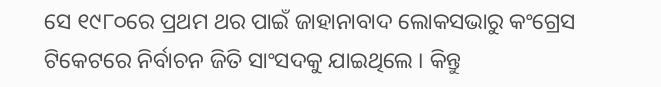ସେ ୧୯୮୦ରେ ପ୍ରଥମ ଥର ପାଇଁ ଜାହାନାବାଦ ଲୋକସଭାରୁ କଂଗ୍ରେସ ଟିକେଟରେ ନିର୍ବାଚନ ଜିତି ସାଂସଦକୁ ଯାଇଥିଲେ । କିନ୍ତୁ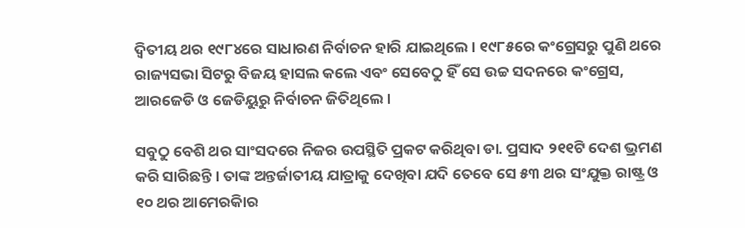ଦ୍ୱିତୀୟ ଥର ୧୯୮୪ରେ ସାଧାରଣ ନିର୍ବାଚନ ହାରି ଯାଇଥିଲେ । ୧୯୮୫ରେ କଂଗ୍ରେସରୁ ପୁଣି ଥରେ ରାଜ୍ୟସଭା ସିଟରୁ ବିଜୟ ହାସଲ କଲେ ଏବଂ ସେବେଠୁ ହିଁ ସେ ଉଚ୍ଚ ସଦନରେ କଂଗ୍ରେସ, ଆରଜେଡି ଓ ଜେଡିୟୁରୁ ନିର୍ବାଚନ ଜିତିଥିଲେ ।

ସବୁଠୁ ବେଶି ଥର ସାଂସଦରେ ନିଜର ଉପସ୍ଥିତି ପ୍ରକଟ କରିଥିବା ଡା. ପ୍ରସାଦ ୨୧୧ଟି ଦେଶ ଭ୍ରମଣ କରି ସାରିଛନ୍ତି । ତାଙ୍କ ଅନ୍ତର୍ଜାତୀୟ ଯାତ୍ରାକୁ ଦେଖିବା ଯଦି ତେବେ ସେ ୫୩ ଥର ସଂଯୁକ୍ତ ରାଷ୍ଟ୍ର ଓ ୧୦ ଥର ଆମେରକିାର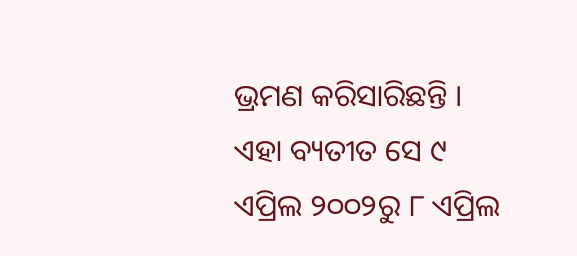ଭ୍ରମଣ କରିସାରିଛନ୍ତି । ଏହା ବ୍ୟତୀତ ସେ ୯ ଏପ୍ରିଲ ୨୦୦୨ରୁ ୮ ଏପ୍ରିଲ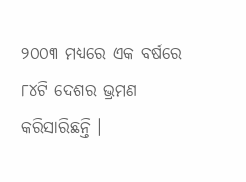୨୦୦୩ ମଧ୍ୟରେ ଏକ ବର୍ଷରେ ୮୪ଟି ଦେଶର ଭ୍ରମଣ କରିସାରିଛନ୍ତି ।